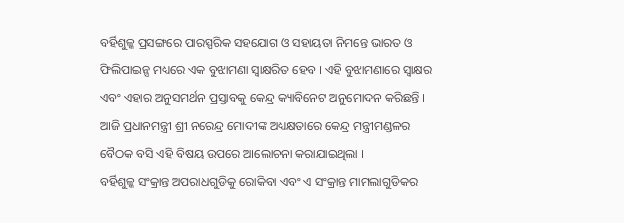ବର୍ହିଶୁଳ୍କ ପ୍ରସଙ୍ଗରେ ପାରସ୍ପରିକ ସହଯୋଗ ଓ ସହାୟତା ନିମନ୍ତେ ଭାରତ ଓ ଫିଲିପାଇନ୍ସ ମଧ୍ୟରେ ଏକ ବୁଝାମଣା ସ୍ୱାକ୍ଷରିତ ହେବ । ଏହି ବୁଝାମଣାରେ ସ୍ୱାକ୍ଷର ଏବଂ ଏହାର ଅନୁସମର୍ଥନ ପ୍ରସ୍ତାବକୁ କେନ୍ଦ୍ର କ୍ୟାବିନେଟ ଅନୁମୋଦନ କରିଛନ୍ତି । ଆଜି ପ୍ରଧାନମନ୍ତ୍ରୀ ଶ୍ରୀ ନରେନ୍ଦ୍ର ମୋଦୀଙ୍କ ଅଧ୍ୟକ୍ଷତାରେ କେନ୍ଦ୍ର ମନ୍ତ୍ରୀମଣ୍ଡଳର ବୈଠକ ବସି ଏହି ବିଷୟ ଉପରେ ଆଲୋଚନା କରାଯାଇଥିଲା ।
ବର୍ହିଶୁଳ୍କ ସଂକ୍ରାନ୍ତ ଅପରାଧଗୁଡିକୁ ରୋକିବା ଏବଂ ଏ ସଂକ୍ରାନ୍ତ ମାମଲାଗୁଡିକର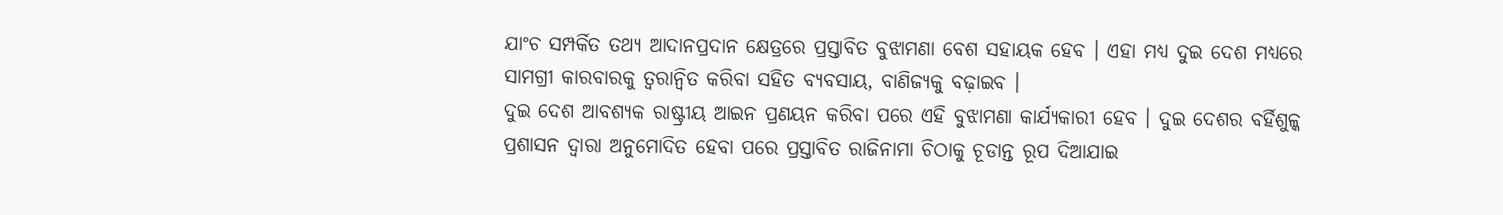ଯାଂଚ ସମ୍ପର୍କିତ ତଥ୍ୟ ଆଦାନପ୍ରଦାନ କ୍ଷେତ୍ରରେ ପ୍ରସ୍ତାବିତ ବୁଝାମଣା ବେଶ ସହାୟକ ହେବ । ଏହା ମଧ୍ୟ ଦୁଇ ଦେଶ ମଧ୍ୟରେ ସାମଗ୍ରୀ କାରବାରକୁ ତ୍ୱରାନ୍ୱିତ କରିବା ସହିତ ବ୍ୟବସାୟ, ବାଣିଜ୍ୟକୁ ବଢ଼ାଇବ ।
ଦୁଇ ଦେଶ ଆବଶ୍ୟକ ରାଷ୍ଟ୍ରୀୟ ଆଇନ ପ୍ରଣୟନ କରିବା ପରେ ଏହି ବୁଝାମଣା କାର୍ଯ୍ୟକାରୀ ହେବ । ଦୁଇ ଦେଶର ବର୍ହିଶୁଳ୍କ ପ୍ରଶାସନ ଦ୍ୱାରା ଅନୁମୋଦିତ ହେବା ପରେ ପ୍ରସ୍ତାବିତ ରାଜିନାମା ଚିଠାକୁ ଚୂଡାନ୍ତ ରୂପ ଦିଆଯାଇ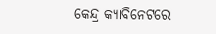କେନ୍ଦ୍ର କ୍ୟାବିନେଟରେ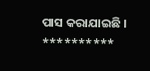ପାସ କରାଯାଇଛି ।
**********